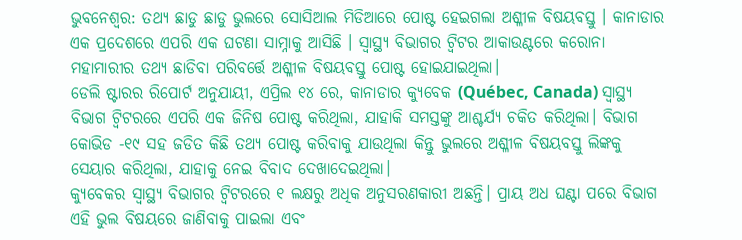ଭୁବନେଶ୍ୱର: ତଥ୍ୟ ଛାଡୁ ଛାଡୁ ଭୁଲରେ ସୋସିଆଲ ମିଡିଆରେ ପୋଷ୍ଟ ହେଇଗଲା ଅଶ୍ଳୀଳ ବିଷୟବସ୍ତୁ । କାନାଡାର ଏକ ପ୍ରଦେଶରେ ଏପରି ଏକ ଘଟଣା ସାମ୍ନାକୁ ଆସିଛି । ସ୍ୱାସ୍ଥ୍ୟ ବିଭାଗର ଟ୍ୱିଟର ଆକାଉଣ୍ଟରେ କରୋନା ମହାମାରୀର ତଥ୍ୟ ଛାଡିବା ପରିବର୍ତ୍ତେ ଅଶ୍ଳୀଳ ବିଷୟବସ୍ତୁ ପୋଷ୍ଟ ହୋଇଯାଇଥିଲା।
ଡେଲି ଷ୍ଟାରର ରିପୋର୍ଟ ଅନୁଯାୟୀ, ଏପ୍ରିଲ ୧୪ ରେ, କାନାଡାର କ୍ୟୁବେକ (Québec, Canada) ସ୍ୱାସ୍ଥ୍ୟ ବିଭାଗ ଟ୍ୱିଟରରେ ଏପରି ଏକ ଜିନିଷ ପୋଷ୍ଟ କରିଥିଲା, ଯାହାକି ସମସ୍ତଙ୍କୁ ଆଶ୍ଚର୍ଯ୍ୟ ଚକିତ କରିଥିଲା। ବିଭାଗ କୋଭିଡ -୧୯ ସହ ଜଡିତ କିଛି ତଥ୍ୟ ପୋଷ୍ଟ କରିବାକୁ ଯାଉଥିଲା କିନ୍ତୁ ଭୁଲରେ ଅଶ୍ଳୀଳ ବିଷୟବସ୍ତୁ ଲିଙ୍କକୁ ସେୟାର କରିଥିଲା, ଯାହାକୁ ନେଇ ବିବାଦ ଦେଖାଦେଇଥିଲା।
କ୍ୟୁବେକର ସ୍ୱାସ୍ଥ୍ୟ ବିଭାଗର ଟ୍ୱିଟରରେ ୧ ଲକ୍ଷରୁ ଅଧିକ ଅନୁସରଣକାରୀ ଅଛନ୍ତି। ପ୍ରାୟ ଅଧ ଘଣ୍ଟା ପରେ ବିଭାଗ ଏହି ଭୁଲ ବିଷୟରେ ଜାଣିବାକୁ ପାଇଲା ଏବଂ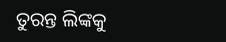ତୁରନ୍ତ ଲିଙ୍କକୁ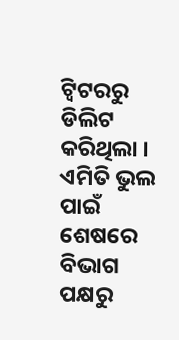ଟ୍ୱିଟରରୁ ଡିଲିଟ କରିଥିଲା । ଏମିତି ଭୁଲ ପାଇଁ ଶେଷରେ ବିଭାଗ ପକ୍ଷରୁ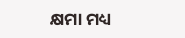କ୍ଷମା ମଧ୍ୟ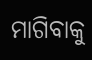ମାଗିବାକୁ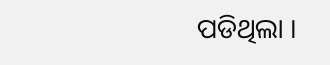ପଡିଥିଲା ।